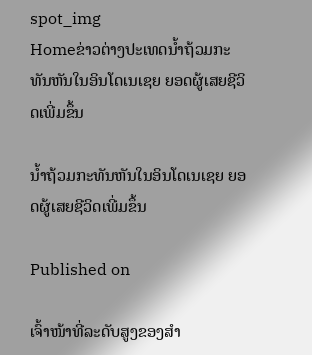spot_img
Homeຂ່າວຕ່າງປະເທດນໍ້າຖ້ວມກະທັນຫັນໃນອິນໂດເນເຊຍ ຍອດຜູ້ເສຍຊີວິດເພີ່ມຂຶ້ນ

ນໍ້າຖ້ວມກະທັນຫັນໃນອິນໂດເນເຊຍ ຍອດຜູ້ເສຍຊີວິດເພີ່ມຂຶ້ນ

Published on

ເຈົ້າໜ້າທີ່ລະດັບສູງຂອງສຳ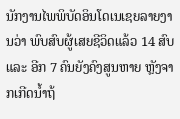ນັກງານໄພພິບັດອິນໂດເນເຊຍລາຍງານວ່າ ພົບສົບຜູ້ເສຍຊີວິດແລ້ວ 14 ສົບ ແລະ ອີກ 7 ຄົນຍັງຄົງສູນຫາຍ ຫຼັງຈາກເກີດນໍ້າຖ້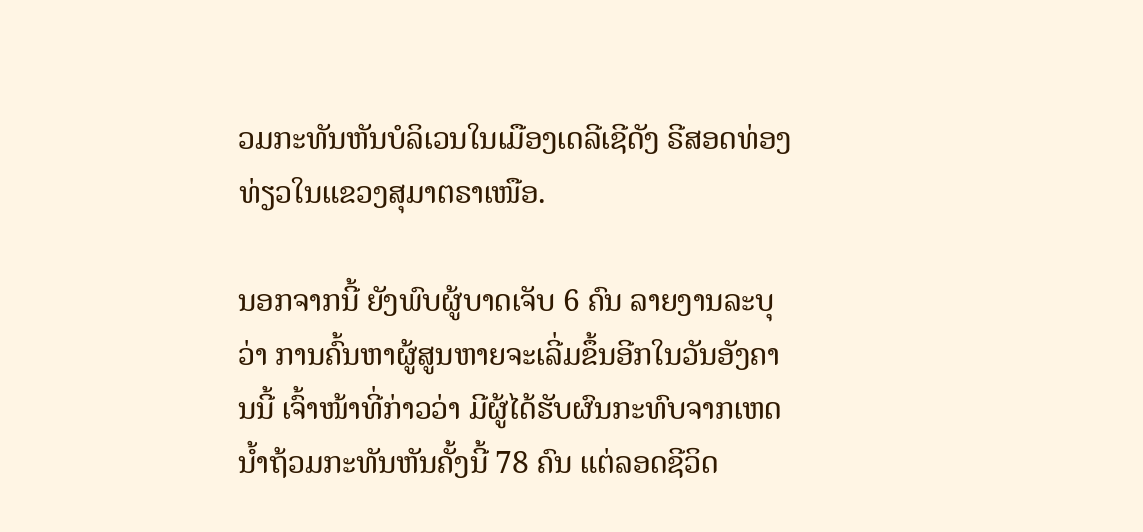ວມກະທັນຫັນບໍລິເວນໃນເມືອງເດລີເຊີດັງ ຣີສອດທ່ອງທ່ຽວໃນແຂວງສຸມາຕຣາເໜືອ.

ນອກຈາກນີ້ ຍັງພົບຜູ້ບາດເຈັບ 6 ຄົນ ລາຍງານລະບຸວ່າ ການຄົ້ນຫາຜູ້ສູນຫາຍຈະເລີ່ມຂຶ້ນອີກໃນວັນອັງຄານນີ້ ເຈົ້າໜ້າທີ່ກ່າວວ່າ ມີຜູ້ໄດ້ຮັບຜົນກະທົບຈາກເຫດນໍ້າຖ້ວມກະທັນຫັນຄັ້ງນີ້ 78 ຄົນ ແຕ່ລອດຊີວິດ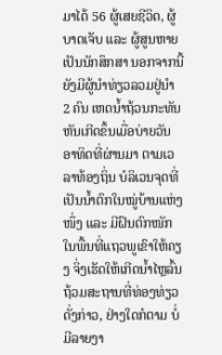ມາໄດ້ 56 ຜູ້ເສຍຊີວິດ, ຜູ້ບາດເຈັບ ແລະ ຜູ້ສູນຫາຍເປັນນັກສຶກສາ ນອກຈາກນີ້ ຍັງມີຜູ້ນຳທ່ຽວລວມຢູ່ນຳ 2 ຄົນ ເຫດນໍ້າຖ້ວນກະທັນຫັນເກີດຂຶ້ນເມື່ອບ່າຍວັນອາທິດທີ່ຜ່ານມາ ຕາມເວລາທ້ອງຖິ່ນ ບໍລິເວນຈຸດທີ່ເປັນນໍ້າຕົກໃນໝູ່ບ້ານແຫ່ງໜຶ່ງ ແລະ ມີຝົນຕົກໜັກໃນພື້ນທີ່ແຖວພູເຂົາໃຫ້ຄຽງ ຈິ່ງເຮັດໃຫ້ເກີດນໍ້າໄຫຼລົ້ນຖ້ວມສະຖານທີ່ທ່ອງທ່ຽວດັ່ງກ່າວ, ຢ່າງໃດກໍຕາມ ບໍ່ມີລາຍງາ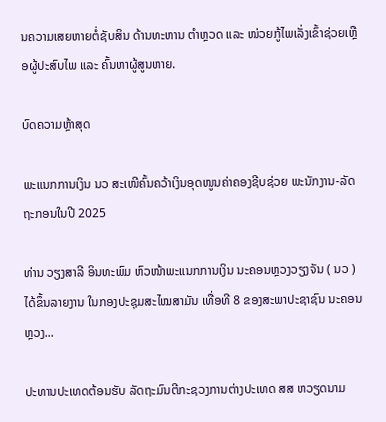ນຄວາມເສຍຫາຍຕໍ່ຊັບສິນ ດ້ານທະຫານ ຕຳຫຼວດ ແລະ ໜ່ວຍກູ້ໄພເລັ່ງເຂົ້າຊ່ວຍເຫຼືອຜູ້ປະສົບໄພ ແລະ ຄົ້ນຫາຜູ້ສູນຫາຍ.

ບົດຄວາມຫຼ້າສຸດ

ພະແນກການເງິນ ນວ ສະເໜີຄົ້ນຄວ້າເງິນອຸດໜູນຄ່າຄອງຊີບຊ່ວຍ ພະນັກງານ-ລັດຖະກອນໃນປີ 2025

ທ່ານ ວຽງສາລີ ອິນທະພົມ ຫົວໜ້າພະແນກການເງິນ ນະຄອນຫຼວງວຽງຈັນ ( ນວ ) ໄດ້ຂຶ້ນລາຍງານ ໃນກອງປະຊຸມສະໄໝສາມັນ ເທື່ອທີ 8 ຂອງສະພາປະຊາຊົນ ນະຄອນຫຼວງ...

ປະທານປະເທດຕ້ອນຮັບ ລັດຖະມົນຕີກະຊວງການຕ່າງປະເທດ ສສ ຫວຽດນາມ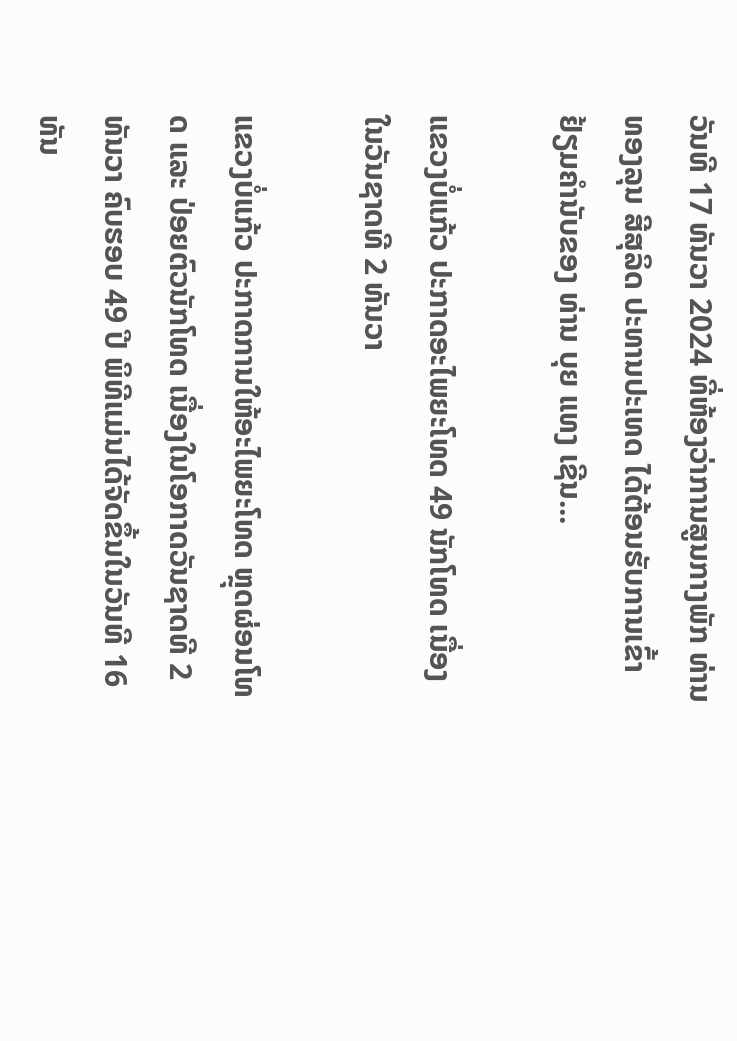ວັນທີ 17 ທັນວາ 2024 ທີ່ຫ້ອງວ່າການສູນກາງພັກ ທ່ານ ທອງລຸນ ສີສຸລິດ ປະທານປະເທດ ໄດ້ຕ້ອນຮັບການເຂົ້າຢ້ຽມຄຳນັບຂອງ ທ່ານ ບຸຍ ແທງ ເຊີນ...

ແຂວງບໍ່ແກ້ວ ປະກາດອະໄພຍະໂທດ 49 ນັກໂທດ ເນື່ອງໃນວັນຊາດທີ 2 ທັນວາ

ແຂວງບໍ່ແກ້ວ ປະກາດການໃຫ້ອະໄພຍະໂທດ ຫຼຸດຜ່ອນໂທດ ແລະ ປ່ອຍຕົວນັກໂທດ ເນື່ອງໃນໂອກາດວັນຊາດທີ 2 ທັນວາ ຄົບຮອບ 49 ປີ ພິທີແມ່ນໄດ້ຈັດຂຶ້ນໃນວັນທີ 16 ທັນ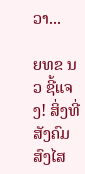ວາ...

ຍທຂ ນວ ຊີ້ແຈງ! ສິ່ງທີ່ສັງຄົມສົງໄສ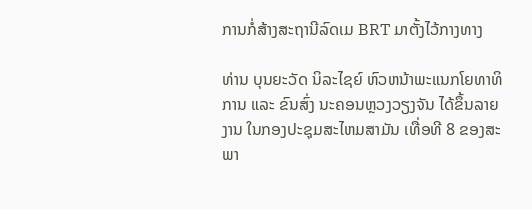ການກໍ່ສ້າງສະຖານີລົດເມ BRT ມາຕັ້ງໄວ້ກາງທາງ

ທ່ານ ບຸນຍະວັດ ນິລະໄຊຍ໌ ຫົວຫນ້າພະແນກໂຍທາທິການ ແລະ ຂົນສົ່ງ ນະຄອນຫຼວງວຽງຈັນ ໄດ້ຂຶ້ນລາຍງານ ໃນກອງປະຊຸມສະໄຫມສາມັນ ເທື່ອທີ 8 ຂອງສະພາ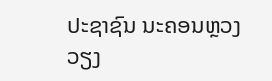ປະຊາຊົນ ນະຄອນຫຼວງວຽງ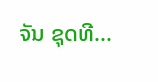ຈັນ ຊຸດທີ...